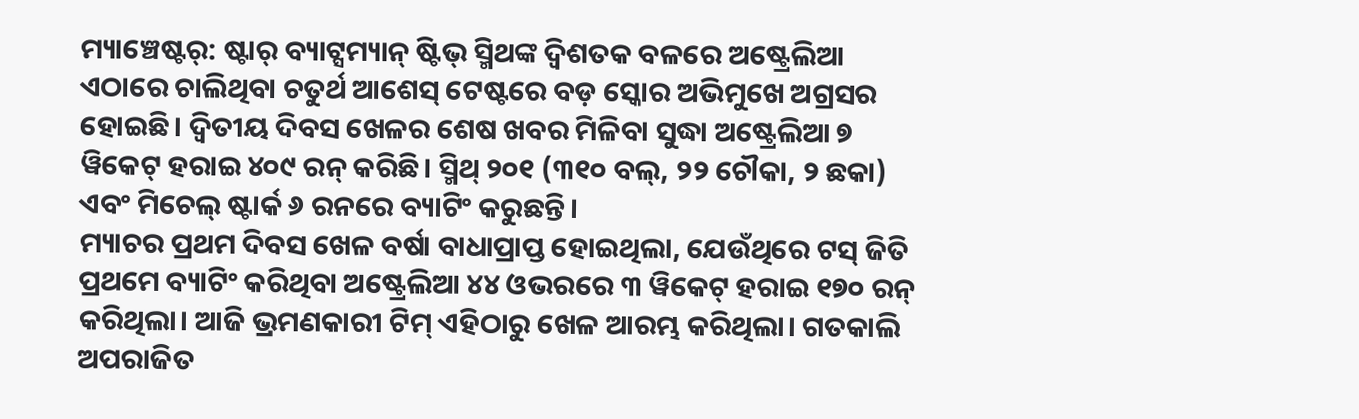ମ୍ୟାଞ୍ଚେଷ୍ଟର୍: ଷ୍ଟାର୍ ବ୍ୟାଟ୍ସମ୍ୟାନ୍ ଷ୍ଟିଭ୍ ସ୍ମିଥଙ୍କ ଦ୍ୱିଶତକ ବଳରେ ଅଷ୍ଟ୍ରେଲିଆ ଏଠାରେ ଚାଲିଥିବା ଚତୁର୍ଥ ଆଶେସ୍ ଟେଷ୍ଟରେ ବଡ଼ ସ୍କୋର ଅଭିମୁଖେ ଅଗ୍ରସର ହୋଇଛି। ଦ୍ୱିତୀୟ ଦିବସ ଖେଳର ଶେଷ ଖବର ମିଳିବା ସୁଦ୍ଧା ଅଷ୍ଟ୍ରେଲିଆ ୭ ୱିକେଟ୍ ହରାଇ ୪୦୯ ରନ୍ କରିଛି। ସ୍ମିଥ୍ ୨୦୧ (୩୧୦ ବଲ୍, ୨୨ ଚୌକା, ୨ ଛକା) ଏବଂ ମିଚେଲ୍ ଷ୍ଟାର୍କ ୬ ରନରେ ବ୍ୟାଟିଂ କରୁଛନ୍ତି।
ମ୍ୟାଚର ପ୍ରଥମ ଦିବସ ଖେଳ ବର୍ଷା ବାଧାପ୍ରାପ୍ତ ହୋଇଥିଲା, ଯେଉଁଥିରେ ଟସ୍ ଜିତି ପ୍ରଥମେ ବ୍ୟାଟିଂ କରିଥିବା ଅଷ୍ଟ୍ରେଲିଆ ୪୪ ଓଭରରେ ୩ ୱିକେଟ୍ ହରାଇ ୧୭୦ ରନ୍ କରିଥିଲା। ଆଜି ଭ୍ରମଣକାରୀ ଟିମ୍ ଏହିଠାରୁ ଖେଳ ଆରମ୍ଭ କରିଥିଲା। ଗତକାଲି ଅପରାଜିତ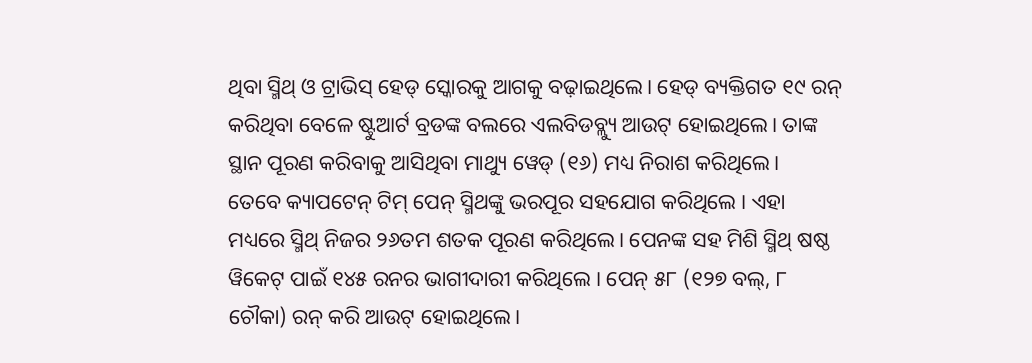ଥିବା ସ୍ମିଥ୍ ଓ ଟ୍ରାଭିସ୍ ହେଡ୍ ସ୍କୋରକୁ ଆଗକୁ ବଢ଼ାଇଥିଲେ। ହେଡ୍ ବ୍ୟକ୍ତିଗତ ୧୯ ରନ୍ କରିଥିବା ବେଳେ ଷ୍ଟୁଆର୍ଟ ବ୍ରଡଙ୍କ ବଲରେ ଏଲବିଡବ୍ଲ୍ୟୁ ଆଉଟ୍ ହୋଇଥିଲେ। ତାଙ୍କ ସ୍ଥାନ ପୂରଣ କରିବାକୁ ଆସିଥିବା ମାଥ୍ୟୁ ୱେଡ୍ (୧୬) ମଧ୍ୟ ନିରାଶ କରିଥିଲେ।
ତେବେ କ୍ୟାପଟେନ୍ ଟିମ୍ ପେନ୍ ସ୍ମିଥଙ୍କୁ ଭରପୂର ସହଯୋଗ କରିଥିଲେ । ଏହା ମଧ୍ୟରେ ସ୍ମିଥ୍ ନିଜର ୨୬ତମ ଶତକ ପୂରଣ କରିଥିଲେ। ପେନଙ୍କ ସହ ମିଶି ସ୍ମିଥ୍ ଷଷ୍ଠ ୱିକେଟ୍ ପାଇଁ ୧୪୫ ରନର ଭାଗୀଦାରୀ କରିଥିଲେ । ପେନ୍ ୫୮ (୧୨୭ ବଲ୍, ୮ ଚୌକା) ରନ୍ କରି ଆଉଟ୍ ହୋଇଥିଲେ।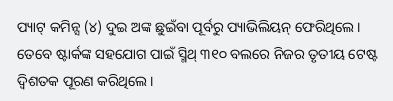ପ୍ୟାଟ୍ କମିନ୍ସ (୪) ଦୁଇ ଅଙ୍କ ଛୁଇଁବା ପୂର୍ବରୁ ପ୍ୟାଭିଲିୟନ୍ ଫେରିଥିଲେ। ତେବେ ଷ୍ଟାର୍କଙ୍କ ସହଯୋଗ ପାଇଁ ସ୍ମିଥ୍ ୩୧୦ ବଲରେ ନିଜର ତୃତୀୟ ଟେଷ୍ଟ ଦ୍ୱିଶତକ ପୂରଣ କରିଥିଲେ।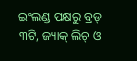ଇଂଲଣ୍ଡ ପକ୍ଷରୁ ବ୍ରଡ୍ ୩ଟି, ଜ୍ୟାକ୍ ଲିଚ୍ ଓ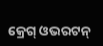କ୍ରେଗ୍ ଓଭରଟନ୍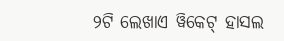୨ଟି ଲେଖାଏ ୱିକେଟ୍ ହାସଲ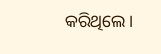କରିଥିଲେ।